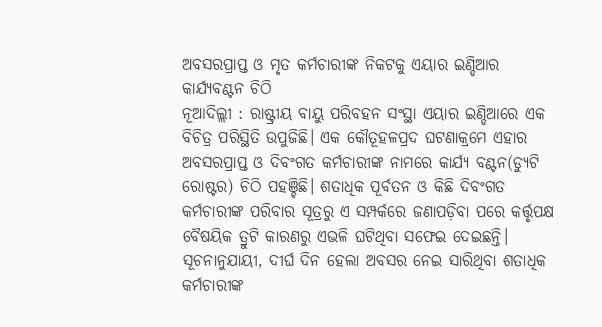ଅବସରପ୍ରାପ୍ତ ଓ ମୃତ କର୍ମଚାରୀଙ୍କ ନିକଟକୁ ଏୟାର ଇଣ୍ଡିଆର କାର୍ଯ୍ୟବଣ୍ଟନ ଚିଠି
ନୂଆଦିଲ୍ଲୀ : ରାଷ୍ଟ୍ରୀୟ ବାୟୁ ପରିବହନ ସଂସ୍ଥା ଏୟାର ଇଣ୍ଡିଆରେ ଏକ ବିଚିତ୍ର ପରିସ୍ଥିତି ଉପୁଜିଛି। ଏକ କୌତୂହଳପ୍ରଦ ଘଟଣାକ୍ରମେ ଏହାର ଅବସରପ୍ରାପ୍ତ ଓ ଦିବଂଗତ କର୍ମଚାରୀଙ୍କ ନାମରେ କାର୍ଯ୍ୟ ବଣ୍ଟନ(ଡ୍ୟୁଟି ରୋଷ୍ଟର) ଚିଠି ପହଞ୍ଚିଛି। ଶତାଧିକ ପୂର୍ବତନ ଓ କିଛି ଦିବଂଗତ କର୍ମଚାରୀଙ୍କ ପରିବାର ସୂତ୍ରରୁ ଏ ସମ୍ପର୍କରେ ଜଣାପଡ଼ିବା ପରେ କର୍ତ୍ତୃପକ୍ଷ ବୈଷୟିକ ତ୍ରୁଟି କାରଣରୁ ଏଭଳି ଘଟିଥିବା ସଫେଇ ଦେଇଛନ୍ତି। ସୂଚନାନୁଯାୟୀ, ଦୀର୍ଘ ଦିନ ହେଲା ଅବସର ନେଇ ସାରିଥିବା ଶତାଧିକ କର୍ମଚାରୀଙ୍କ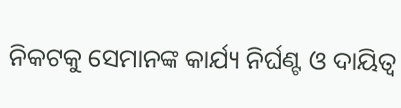ନିକଟକୁ ସେମାନଙ୍କ କାର୍ଯ୍ୟ ନିର୍ଘଣ୍ଟ ଓ ଦାୟିତ୍ୱ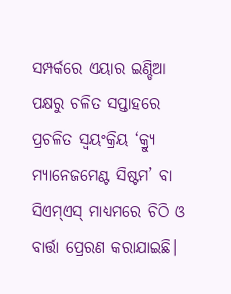ସମ୍ପର୍କରେ ଏୟାର ଇଣ୍ଡିଆ ପକ୍ଷରୁ ଚଳିତ ସପ୍ତାହରେ ପ୍ରଚଳିତ ସ୍ୱୟଂକ୍ରିୟ ‘କ୍ର୍ୟୁ ମ୍ୟାନେଜମେଣ୍ଟ ସିଷ୍ଟମ’ ବା ସିଏମ୍ଏସ୍ ମାଧ୍ୟମରେ ଚିଠି ଓ ବାର୍ତ୍ତା ପ୍ରେରଣ କରାଯାଇଛି।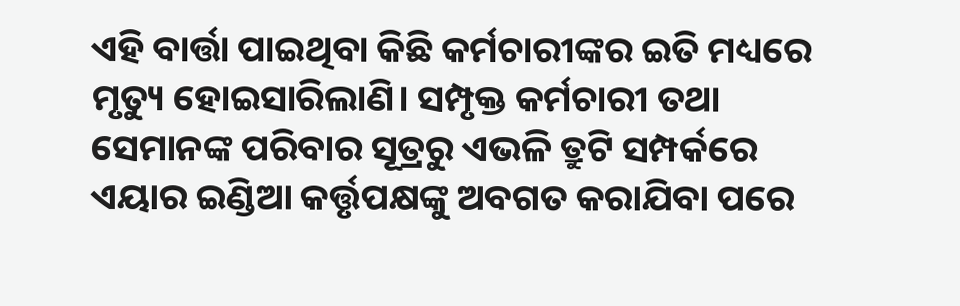ଏହି ବାର୍ତ୍ତା ପାଇଥିବା କିଛି କର୍ମଚାରୀଙ୍କର ଇତି ମଧ୍ୟରେ ମୃତ୍ୟୁ ହୋଇସାରିଲାଣି। ସମ୍ପୃକ୍ତ କର୍ମଚାରୀ ତଥା ସେମାନଙ୍କ ପରିବାର ସୂତ୍ରରୁ ଏଭଳି ତ୍ରୁଟି ସମ୍ପର୍କରେ ଏୟାର ଇଣ୍ଡିଆ କର୍ତ୍ତୃପକ୍ଷଙ୍କୁ ଅବଗତ କରାଯିବା ପରେ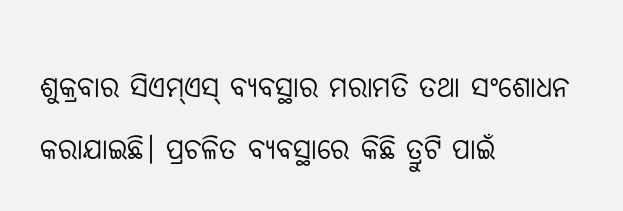ଶୁକ୍ରବାର ସିଏମ୍ଏସ୍ ବ୍ୟବସ୍ଥାର ମରାମତି ତଥା ସଂଶୋଧନ କରାଯାଇଛି। ପ୍ରଚଳିତ ବ୍ୟବସ୍ଥାରେ କିଛି ତ୍ରୁଟି ପାଇଁ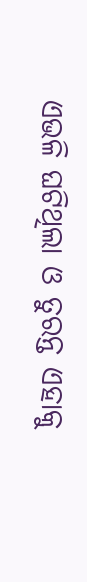ଏଭଳି ଘଟିଥିଲା ଓ ତୁରନ୍ତ ଏହାକୁ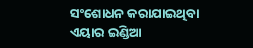ସଂଶୋଧନ କରାଯାଇଥିବା ଏୟାର ଇଣ୍ଡିଆ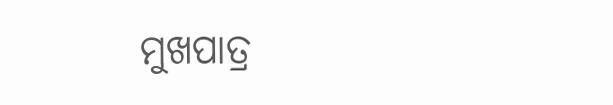ମୁଖପାତ୍ର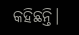କହିଛନ୍ତି।